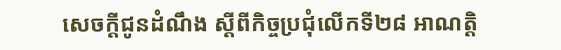សេចក្តីជូនដំណឹង ស្ដីពីកិច្ចប្រជុំលើកទី២៨ អាណត្តិ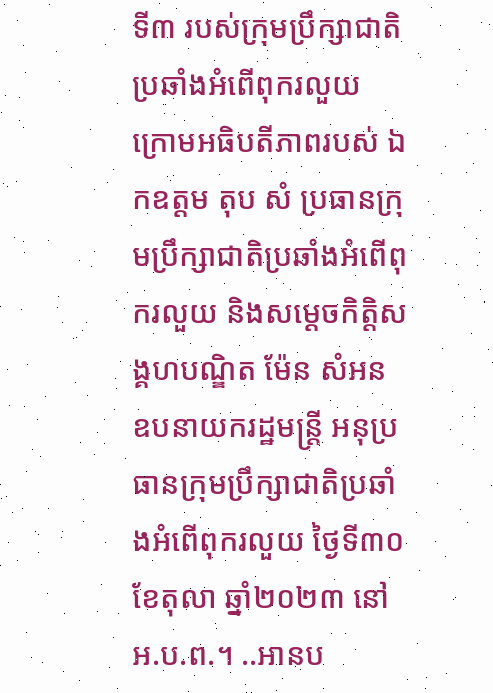ទី៣ របស់ក្រុមប្រឹក្សាជាតិប្រឆាំងអំពើពុករលួយ ក្រោមអធិបតីភាពរបស់ ឯកឧត្តម តុប សំ ប្រធានក្រុមប្រឹក្សាជាតិប្រឆាំងអំពើពុករលួយ និងសម្ដេចកិត្តិសង្គហបណ្ឌិត ម៉ែន សំអន ឧបនាយករដ្ឋមន្រ្តី អនុប្រធានក្រុមប្រឹក្សាជាតិប្រឆាំងអំពើពុករលួយ ថ្ងៃទី៣០ ខែតុលា ឆ្នាំ២០២៣ នៅ អ.ប.ព.។ ..អានប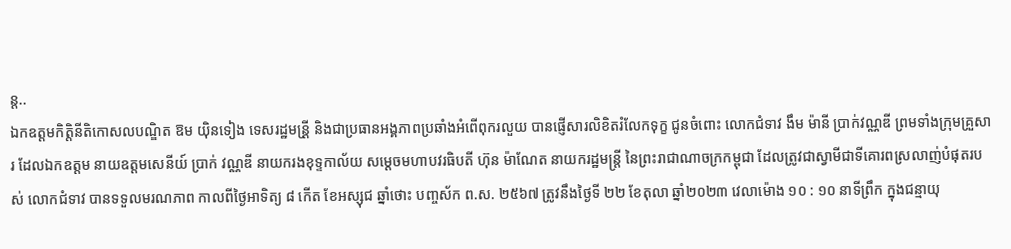ន្ត..
ឯកឧត្តមកិត្តិនីតិកោសលបណ្ឌិត ឱម យ៉ិនទៀង ទេសរដ្ឋមន្រី្ត និងជាប្រធានអង្គភាពប្រឆាំងអំពើពុករលួយ បានផ្ញើសារលិខិតរំលែកទុក្ខ ជូនចំពោះ លោកជំទាវ ងឹម ម៉ានី ប្រាក់វណ្ណឌី ព្រមទាំងក្រុមគួ្រសារ ដែលឯកឧត្តម នាយឧត្តមសេនីយ៍ ប្រាក់ វណ្ណឌី នាយករងខុទ្ទកាល័យ សម្តេចមហាបវរធិបតី ហ៊ុន ម៉ាណែត នាយករដ្ឋមន្ត្រី នៃព្រះរាជាណាចក្រកម្ពុជា ដែលត្រូវជាស្វាមីជាទីគោរពស្រលាញ់បំផុតរបស់ លោកជំទាវ បានទទួលមរណភាព កាលពីថ្ងៃអាទិត្យ ៨ កើត ខែអស្សុជ ឆ្នាំថោះ បញ្ចស័ក ព.ស. ២៥៦៧ ត្រូវនឹងថ្ងៃទី ២២ ខែតុលា ឆ្នាំ២០២៣ វេលាម៉ោង ១០ : ១០ នាទីព្រឹក ក្នុងជន្មាយុ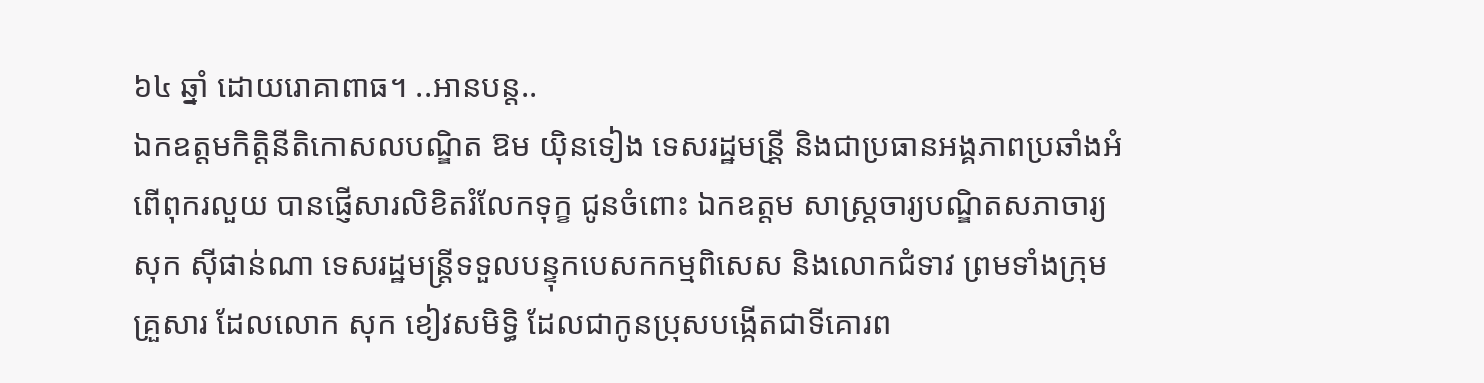៦៤ ឆ្នាំ ដោយរោគាពាធ។ ..អានបន្ត..
ឯកឧត្តមកិត្តិនីតិកោសលបណ្ឌិត ឱម យ៉ិនទៀង ទេសរដ្ឋមន្រី្ត និងជាប្រធានអង្គភាពប្រឆាំងអំពើពុករលួយ បានផ្ញើសារលិខិតរំលែកទុក្ខ ជូនចំពោះ ឯកឧត្តម សាស្រ្តចារ្យបណ្ឌិតសភាចារ្យ សុក ស៊ីផាន់ណា ទេសរដ្ឋមន្ត្រីទទួលបន្ទុកបេសកកម្មពិសេស និងលោកជំទាវ ព្រមទាំងក្រុមគួ្រសារ ដែលលោក សុក ខៀវសមិទ្ធិ ដែលជាកូនប្រុសបង្កើតជាទីគោរព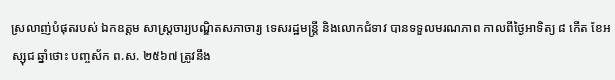ស្រលាញ់បំផុតរបស់ ឯកឧត្តម សាស្រ្តចារ្យបណ្ឌិតសភាចារ្យ ទេសរដ្ឋមន្ត្រី និងលោកជំទាវ បានទទួលមរណភាព កាលពីថ្ងៃអាទិត្យ ៨ កើត ខែអស្សុជ ឆ្នាំថោះ បញ្ចស័ក ព.ស. ២៥៦៧ ត្រូវនឹង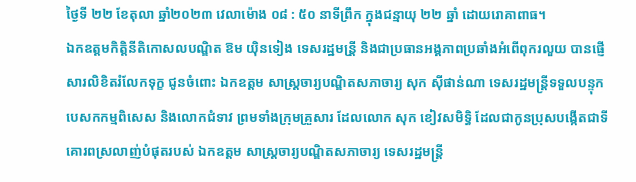ថ្ងៃទី ២២ ខែតុលា ឆ្នាំ២០២៣ វេលាម៉ោង ០៨ : ៥០ នាទីព្រឹក ក្នុងជន្មាយុ ២២ ឆ្នាំ ដោយរោគាពាធ។
ឯកឧត្តមកិត្តិនីតិកោសលបណ្ឌិត ឱម យ៉ិនទៀង ទេសរដ្ឋមន្រី្ត និងជាប្រធានអង្គភាពប្រឆាំងអំពើពុករលួយ បានផ្ញើសារលិខិតរំលែកទុក្ខ ជូនចំពោះ ឯកឧត្តម សាស្រ្តចារ្យបណ្ឌិតសភាចារ្យ សុក ស៊ីផាន់ណា ទេសរដ្ឋមន្ត្រីទទួលបន្ទុកបេសកកម្មពិសេស និងលោកជំទាវ ព្រមទាំងក្រុមគួ្រសារ ដែលលោក សុក ខៀវសមិទ្ធិ ដែលជាកូនប្រុសបង្កើតជាទីគោរពស្រលាញ់បំផុតរបស់ ឯកឧត្តម សាស្រ្តចារ្យបណ្ឌិតសភាចារ្យ ទេសរដ្ឋមន្ត្រី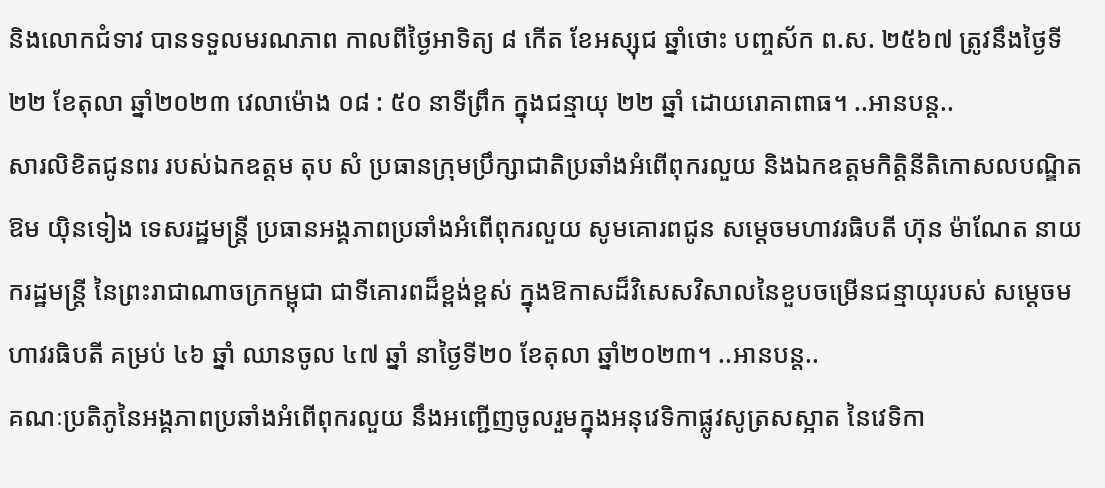និងលោកជំទាវ បានទទួលមរណភាព កាលពីថ្ងៃអាទិត្យ ៨ កើត ខែអស្សុជ ឆ្នាំថោះ បញ្ចស័ក ព.ស. ២៥៦៧ ត្រូវនឹងថ្ងៃទី ២២ ខែតុលា ឆ្នាំ២០២៣ វេលាម៉ោង ០៨ : ៥០ នាទីព្រឹក ក្នុងជន្មាយុ ២២ ឆ្នាំ ដោយរោគាពាធ។ ..អានបន្ត..
សារលិខិតជូនពរ របស់ឯកឧត្តម តុប សំ ប្រធានក្រុមប្រឹក្សាជាតិប្រឆាំងអំពើពុករលួយ និងឯកឧត្ដមកិត្តិនីតិកោសលបណ្ឌិត ឱម យ៉ិនទៀង ទេសរដ្ឋមន្រ្តី ប្រធានអង្គភាពប្រឆាំងអំពើពុករលួយ សូមគោរពជូន សម្ដេចមហាវរធិបតី ហ៊ុន ម៉ាណែត នាយករដ្ឋមន្ត្រី នៃព្រះរាជាណាចក្រកម្ពុជា ជាទីគោរពដ៏ខ្ពង់ខ្ពស់ ក្នុងឱកាសដ៏វិសេសវិសាលនៃខួបចម្រើនជន្មាយុរបស់ សម្ដេចមហាវរធិបតី គម្រប់ ៤៦ ឆ្នាំ ឈានចូល ៤៧ ឆ្នាំ នាថ្ងៃទី២០ ខែតុលា ឆ្នាំ២០២៣។ ..អានបន្ត..
គណៈប្រតិភូនៃអង្គភាពប្រឆាំងអំពើពុករលួយ នឹងអញ្ជើញចូលរួមក្នុងអនុវេទិកាផ្លូវសូត្រសស្អាត នៃវេទិកា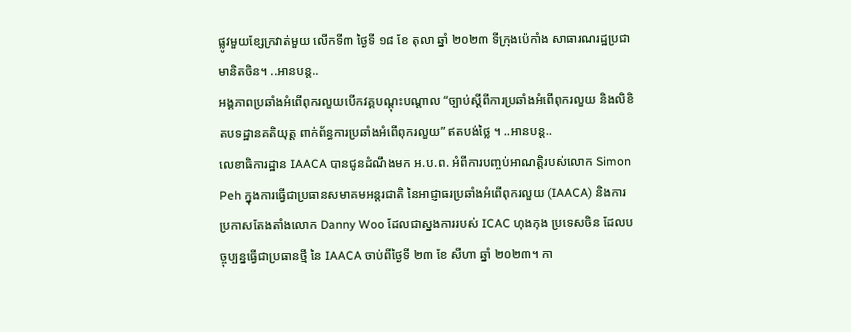ផ្លូវមួយខ្សែក្រវាត់មួយ លើកទី៣ ថ្ងៃទី ១៨ ខែ តុលា ឆ្នាំ ២០២៣ ទីកុ្រងប៉េកាំង សាធារណរដ្ឋប្រជាមានិតចិន។ ..អានបន្ត..
អង្គភាពប្រឆាំងអំពើពុករលួយបើកវគ្គបណ្តុះបណ្តាល “ច្បាប់ស្តីពីការប្រឆាំងអំពើពុករលួយ និងលិខិតបទដ្ឋានគតិយុត្ត ពាក់ព័ន្ធការប្រឆាំងអំពើពុករលួយ” ឥតបង់ថ្លៃ ។ ..អានបន្ត..
លេខាធិការដ្ឋាន IAACA បានជូនដំណឹងមក អ.ប.ព. អំពីការបញ្ចប់អាណត្តិរបស់លោក Simon Peh ក្នុងការធ្វើជាប្រធានសមាគមអន្តរជាតិ នៃអាជ្ញាធរប្រឆាំងអំពើពុករលួយ (IAACA) និងការប្រកាសតែងតាំងលោក Danny Woo ដែលជាស្នងការរបស់ ICAC ហុងកុង ប្រទេសចិន ដែលបច្ចុប្បន្នធ្វើជាប្រធានថ្មី នៃ IAACA ចាប់ពីថ្ងៃទី ២៣ ខែ សីហា ឆ្នាំ ២០២៣។ កា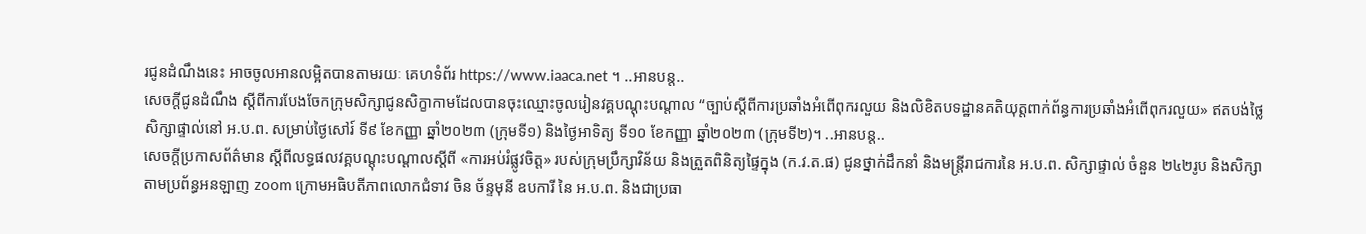រជូនដំណឹងនេះ អាចចូលអានលម្អិតបានតាមរយៈ គេហទំព័រ https://www.iaaca.net ។ ..អានបន្ត..
សេចក្តីជូនដំណឹង ស្តីពីការបែងចែកក្រុមសិក្សាជូនសិក្ខាកាមដែលបានចុះឈ្មោះចូលរៀនវគ្គបណ្តុះបណ្តាល “ច្បាប់ស្ដីពីការប្រឆាំងអំពើពុករលួយ និងលិខិតបទដ្ឋានគតិយុត្តពាក់ព័ន្ធការប្រឆាំងអំពើពុករលួយ» ឥតបង់ថ្លៃ សិក្សាផ្ទាល់នៅ អ.ប.ព. សម្រាប់ថ្ងៃសៅរ៍ ទី៩ ខែកញ្ញា ឆ្នាំ២០២៣ (ក្រុមទី១) និងថ្ងៃអាទិត្យ ទី១០ ខែកញ្ញា ឆ្នាំ២០២៣ (ក្រុមទី២)។ ..អានបន្ត..
សេចក្ដីប្រកាសព័ត៌មាន ស្ដីពីលទ្ធផលវគ្គបណ្តុះបណ្តាលស្តីពី «ការអប់រំផ្លូវចិត្ត» របស់ក្រុមប្រឹក្សាវិន័យ និងត្រួតពិនិត្យផ្ទៃក្នុង (ក.វ.ត.ផ) ជូនថ្នាក់ដឹកនាំ និងមន្ត្រីរាជការនៃ អ.ប.ព. សិក្សាផ្ទាល់ ចំនួន ២៤២រូប និងសិក្សាតាមប្រព័ន្ធអនឡាញ zoom ក្រោមអធិបតីភាពលោកជំទាវ ចិន ច័ន្ទមុនី ឧបការី នៃ អ.ប.ព. និងជាប្រធា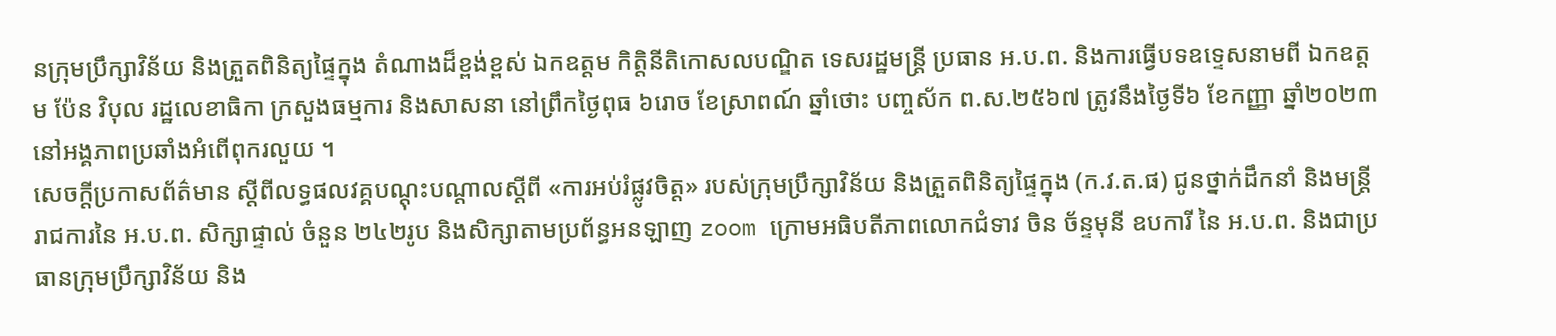នក្រុមប្រឹក្សាវិន័យ និងត្រួតពិនិត្យផ្ទៃក្នុង តំណាងដ៏ខ្ពង់ខ្ពស់ ឯកឧត្តម កិត្តិនីតិកោសលបណ្ឌិត ទេសរដ្ឋមន្ត្រី ប្រធាន អ.ប.ព. និងការធ្វើបទឧទ្ទេសនាមពី ឯកឧត្តម ប៉ែន វិបុល រដ្ឋលេខាធិកា ក្រសួងធម្មការ និងសាសនា នៅព្រឹកថ្ងៃពុធ ៦រោច ខែស្រាពណ៍ ឆ្នាំថោះ បញ្ចស័ក ព.ស.២៥៦៧ ត្រូវនឹងថ្ងៃទី៦ ខែកញ្ញា ឆ្នាំ២០២៣ នៅអង្គភាពប្រឆាំងអំពើពុករលួយ ។
សេចក្ដីប្រកាសព័ត៌មាន ស្ដីពីលទ្ធផលវគ្គបណ្តុះបណ្តាលស្តីពី «ការអប់រំផ្លូវចិត្ត» របស់ក្រុមប្រឹក្សាវិន័យ និងត្រួតពិនិត្យផ្ទៃក្នុង (ក.វ.ត.ផ) ជូនថ្នាក់ដឹកនាំ និងមន្ត្រីរាជការនៃ អ.ប.ព. សិក្សាផ្ទាល់ ចំនួន ២៤២រូប និងសិក្សាតាមប្រព័ន្ធអនឡាញ zoom ក្រោមអធិបតីភាពលោកជំទាវ ចិន ច័ន្ទមុនី ឧបការី នៃ អ.ប.ព. និងជាប្រធានក្រុមប្រឹក្សាវិន័យ និង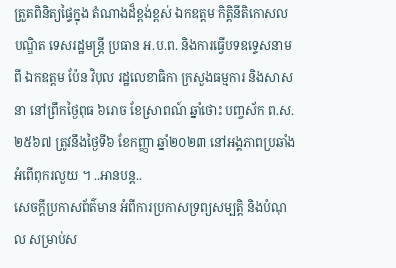ត្រួតពិនិត្យផ្ទៃក្នុង តំណាងដ៏ខ្ពង់ខ្ពស់ ឯកឧត្តម កិត្តិនីតិកោសលបណ្ឌិត ទេសរដ្ឋមន្ត្រី ប្រធាន អ.ប.ព. និងការធ្វើបទឧទ្ទេសនាមពី ឯកឧត្តម ប៉ែន វិបុល រដ្ឋលេខាធិកា ក្រសួងធម្មការ និងសាសនា នៅព្រឹកថ្ងៃពុធ ៦រោច ខែស្រាពណ៍ ឆ្នាំថោះ បញ្ចស័ក ព.ស.២៥៦៧ ត្រូវនឹងថ្ងៃទី៦ ខែកញ្ញា ឆ្នាំ២០២៣ នៅអង្គភាពប្រឆាំងអំពើពុករលួយ ។ ..អានបន្ត..
សេចក្តីប្រកាសព័ត៌មាន អំពីការប្រកាសទ្រព្យសម្បត្តិ និងបំណុល សម្រាប់ស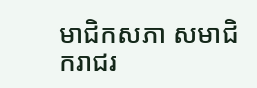មាជិកសភា សមាជិករាជរ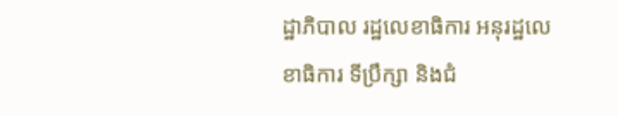ដ្ឋាភិបាល រដ្ឋលេខាធិការ អនុរដ្ឋលេខាធិការ ទីប្រឹក្សា និងជំ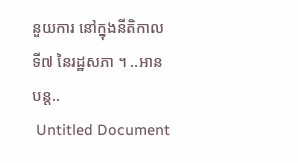នួយការ នៅក្នុងនីតិកាលទី៧ នៃរដ្ឋសភា ។ ..អានបន្ត..
 Untitled Document